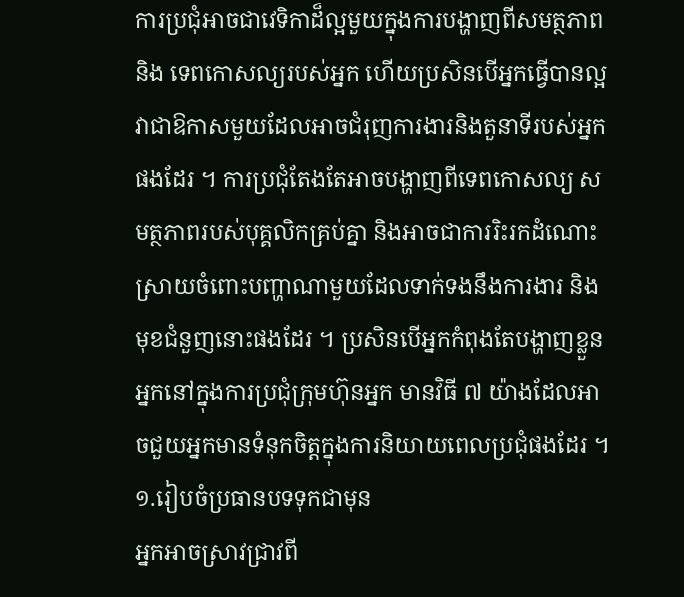ការប្រជុំអាចជាវេទិកាដ៏ល្អមួយក្នុងការបង្ហាញពីសមត្ថភាព និង ទេពកោសល្យរបស់អ្នក ហើយប្រសិនបើអ្នកធ្វើបានល្អ វាជាឱកាសមួយដែលអាចជំរុញការងារនិងតួនាទីរបស់អ្នកផងដែរ ។ ការប្រជុំតែងតែអាចបង្ហាញពីទេពកោសល្យ សមត្ថភាពរបស់បុគ្គលិកគ្រប់គ្នា និងអាចជាការរិះរកដំណោះស្រាយចំពោះបញ្ហាណាមួយដែលទាក់ទងនឹងការងារ និង មុខជំនួញនោះផងដែរ ។ ប្រសិនបើអ្នកកំពុងតែបង្ហាញខ្លួនអ្នកនៅក្នុងការប្រជុំក្រុមហ៊ុនអ្នក មានវិធី ៧ យ៉ាងដែលអាចជួយអ្នកមានទំនុកចិត្តក្នុងការនិយាយពេលប្រជុំផងដែរ ។
១.រៀបចំប្រធានបទទុកជាមុន
អ្នកអាចស្រាវជ្រាវពី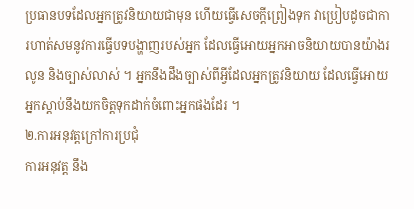ប្រធានបទដែលអ្នកត្រូវនិយាយជាមុន ហើយធ្វើសេចក្តីព្រៀងទុក វាប្រៀបដូចជាការហាត់សមនូវការធ្វើបទបង្ហាញរបស់អ្នក ដែលធ្វើអោយអ្នកអាចនិយាយបានយ៉ាងរលូន និងច្បាស់លាស់ ។ អ្នកនឹងដឹងច្បាស់ពីអ្វីដែលអ្នកត្រូវនិយាយ ដែលធ្វើអោយអ្នកស្តាប់នឹងយកចិត្តទុកដាក់ចំពោះអ្នកផងដែរ ។
២.ការអនុវត្តក្រៅការប្រជុំ
ការអនុវត្ត នឹង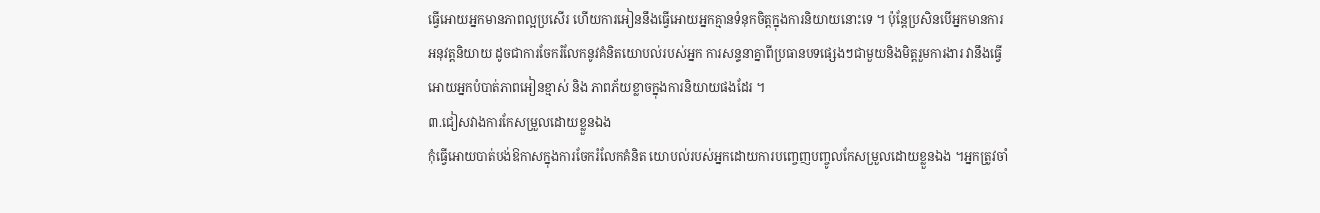ធ្វើអោយអ្នកមានភាពល្អប្រសើរ ហើយការអៀននឹងធ្វើអោយអ្នកគ្មានទំនុកចិត្តក្នុងការនិយាយនោះទេ ។ ប៉ុន្តែប្រសិនបើអ្នកមានការអនុវត្តនិយាយ ដូចជាការចែករំលែកនូវគំនិតយោបល់របស់អ្នក ការសន្ទនាគ្នាពីប្រធានបទផ្សេងៗជាមួយនិងមិត្តរួមការងារ វានឹងធ្វើអោយអ្នកបំបាត់ភាពអៀនខ្មាស់ និង ភាពភ័យខ្លាចក្នុងការនិយាយផងដែរ ។
៣.ជៀសវាងការកែសម្រួលដោយខ្លួនឯង
កុំធ្វើអោយបាត់បង់ឱកាសក្នុងការចែករំលែកគំនិត យោបល់របស់អ្នកដោយការបញ្ចេញបញ្ចូលកែសម្រួលដោយខ្លួនឯង ។អ្នកត្រូវចាំ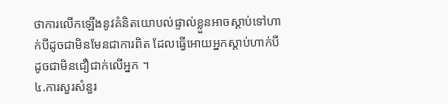ថាការលើកឡើងនូវគំនិតយោបល់ផ្ទាល់ខ្លួនអាចស្តាប់ទៅហាក់បីដូចជាមិនមែនជាការពិត ដែលធ្វើអោយអ្នកស្តាប់ហាក់បីដូចជាមិនជឿជាក់លើអ្នក ។
៤.ការសួរសំនួរ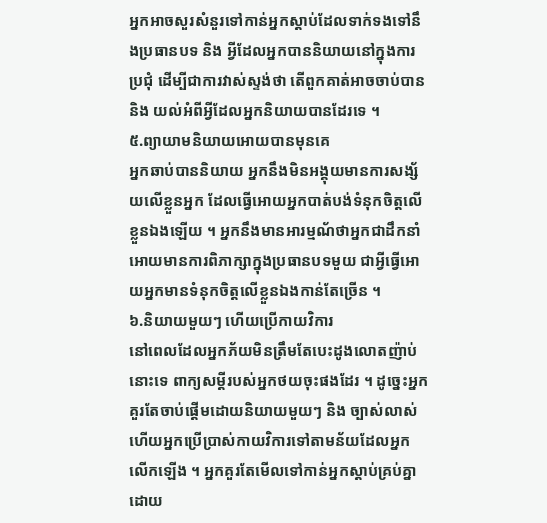អ្នកអាចសួរសំនួរទៅកាន់អ្នកស្តាប់ដែលទាក់ទងទៅនឹងប្រធានបទ និង អ្វីដែលអ្នកបាននិយាយនៅក្នុងការប្រជុំ ដើម្បីជាការវាស់ស្ទង់ថា តើពួកគាត់អាចចាប់បាន និង យល់អំពីអ្វីដែលអ្នកនិយាយបានដែរទេ ។
៥.ព្យាយាមនិយាយអោយបានមុនគេ
អ្នកឆាប់បាននិយាយ អ្នកនឹងមិនអង្គុយមានការសង្ស័យលើខ្លួនអ្នក ដែលធ្វើអោយអ្នកបាត់បង់ទំនុកចិត្តលើខ្លួនឯងឡើយ ។ អ្នកនឹងមានអារម្មណ័ថាអ្នកជាដឹកនាំអោយមានការពិភាក្សាក្នុងប្រធានបទមួយ ជាអ្វីធ្វើអោយអ្នកមានទំនុកចិត្តលើខ្លួនឯងកាន់តែច្រើន ។
៦.និយាយមួយៗ ហើយប្រើកាយវិការ
នៅពេលដែលអ្នកភ័យមិនត្រឹមតែបេះដូងលោតញ៉ាប់នោះទេ ពាក្យសម្តីរបស់អ្នកថយចុះផងដែរ ។ ដូច្នេះអ្នកគួរតែចាប់ផ្តើមដោយនិយាយមួយៗ និង ច្បាស់លាស់ ហើយអ្នកប្រើប្រាស់កាយវិការទៅតាមន័យដែលអ្នកលើកឡើង ។ អ្នកគួរតែមើលទៅកាន់អ្នកស្តាប់គ្រប់គ្នាដោយ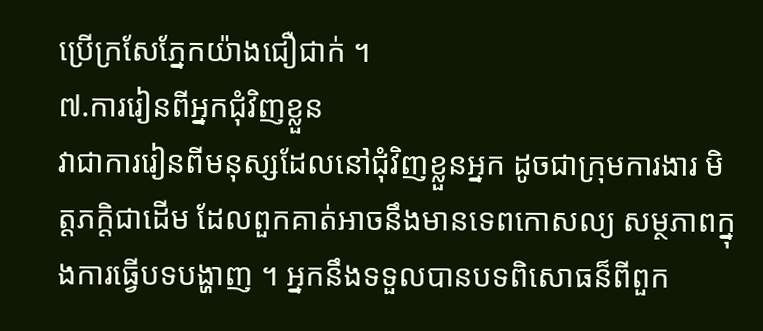ប្រើក្រសែភ្នែកយ៉ាងជឿជាក់ ។
៧.ការរៀនពីអ្នកជុំវិញខ្លួន
វាជាការរៀនពីមនុស្សដែលនៅជុំវិញខ្លួនអ្នក ដូចជាក្រុមការងារ មិត្តភក្តិជាដើម ដែលពួកគាត់អាចនឹងមានទេពកោសល្យ សម្ថភាពក្នុងការធ្វើបទបង្ហាញ ។ អ្នកនឹងទទួលបានបទពិសោធន៏ពីពួក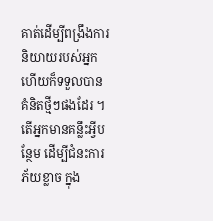គាត់ដើម្បីពង្រឹងការនិយាយរបស់អ្នក ហើយក៏ទទួលបានគំនិតថ្មីៗផងដែរ ។
តើអ្នកមានគន្លឹះអ្វីបន្ថែម ដើម្បីជំនះការភ័យខ្លាច ក្នុង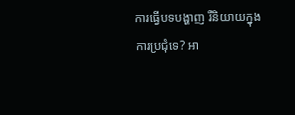ការធ្វើបទបង្ហាញ រឺនិយាយក្នុងការប្រជុំទេ? អា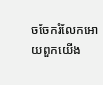ចចែករំលែកអោយពួកយើង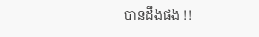បានដឹងផង !!